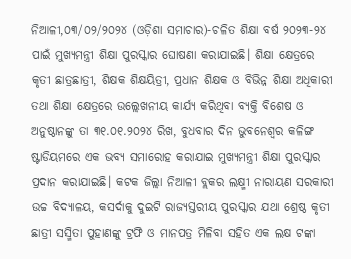ନିଆଳୀ,୦୩/୦୨/୨୦୨୪ (ଓଡ଼ିଶା ସମାଚାର)-ଚଳିତ ଶିକ୍ଷା ବର୍ଷ ୨୦୨୩-୨୪ ପାଇଁ ମୁଖ୍ୟମନ୍ତ୍ରୀ ଶିକ୍ଷା ପୁରସ୍କାର ଘୋଷଣା କରାଯାଇଛି। ଶିକ୍ଷା କ୍ଷେତ୍ରରେ କୃତୀ ଛାତ୍ରଛାତ୍ରୀ, ଶିକ୍ଷକ ଶିକ୍ଷୟିତ୍ରୀ, ପ୍ରଧାନ ଶିକ୍ଷକ ଓ ବିଭିନ୍ନ ଶିକ୍ଷା ଅଧିକାରୀ ତଥା ଶିକ୍ଷା କ୍ଷେତ୍ରରେ ଉଲ୍ଲେଖନୀୟ କାର୍ଯ୍ୟ କରିଥିବା ବ୍ୟକ୍ତି ବିଶେଷ ଓ ଅନୁଷ୍ଠାନଙ୍କୁ ତା ୩୧.୦୧.୨୦୨୪ ରିଖ, ବୁଧବାର ଦିନ ଭୁବନେଶ୍ଵର କଳିଙ୍ଗ ଷ୍ଟାଡିୟମରେ ଏକ ଭବ୍ୟ ସମାରୋହ କରାଯାଇ ମୁଖ୍ୟମନ୍ତ୍ରୀ ଶିକ୍ଷା ପୁରସ୍କାର ପ୍ରଦାନ କରାଯାଇଛି। କଟକ ଜିଲ୍ଲା ନିଆଳୀ ବ୍ଲକର ଲକ୍ଷ୍ମୀ ନାରାୟଣ ସରକାରୀ ଉଚ୍ଚ ବିଦ୍ୟାଳୟ, କସର୍ଦାକୁ ଦୁଇଟି ରାଜ୍ୟସ୍ତରୀୟ ପୁରସ୍କାର ଯଥା ଶ୍ରେଷ୍ଠ କୃତୀ ଛାତ୍ରୀ ସସ୍ମିତା ପୁହାଣଙ୍କୁ ଟ୍ରଫି ଓ ମାନପତ୍ର ମିଳିବା ସହିତ ଏକ ଲକ୍ଷ ଟଙ୍କା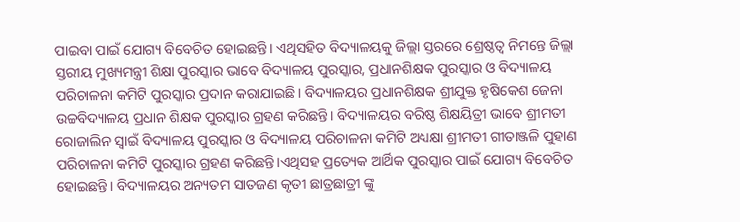ପାଇବା ପାଇଁ ଯୋଗ୍ୟ ବିବେଚିତ ହୋଇଛନ୍ତି। ଏଥିସହିତ ବିଦ୍ୟାଳୟକୁ ଜିଲ୍ଲା ସ୍ତରରେ ଶ୍ରେଷ୍ଠତ୍ଵ ନିମନ୍ତେ ଜିଲ୍ଲା ସ୍ତରୀୟ ମୁଖ୍ୟମନ୍ତ୍ରୀ ଶିକ୍ଷା ପୁରସ୍କାର ଭାବେ ବିଦ୍ୟାଳୟ ପୁରସ୍କାର, ପ୍ରଧାନଶିକ୍ଷକ ପୁରସ୍କାର ଓ ବିଦ୍ୟାଳୟ ପରିଚାଳନା କମିଟି ପୁରସ୍କାର ପ୍ରଦାନ କରାଯାଇଛି। ବିଦ୍ୟାଳୟର ପ୍ରଧାନଶିକ୍ଷକ ଶ୍ରୀଯୁକ୍ତ ହୃଷିକେଶ ଜେନା ଉଚ୍ଚବିଦ୍ୟାଳୟ ପ୍ରଧାନ ଶିକ୍ଷକ ପୁରସ୍କାର ଗ୍ରହଣ କରିଛନ୍ତି। ବିଦ୍ୟାଳୟର ବରିଷ୍ଠ ଶିକ୍ଷୟିତ୍ରୀ ଭାବେ ଶ୍ରୀମତୀ ରୋଜାଲିନ ସ୍ଵାଇଁ ବିଦ୍ୟାଳୟ ପୁରସ୍କାର ଓ ବିଦ୍ୟାଳୟ ପରିଚାଳନା କମିଟି ଅଧ୍ୟକ୍ଷା ଶ୍ରୀମତୀ ଗୀତାଞ୍ଜଳି ପୁହାଣ ପରିଚାଳନା କମିଟି ପୁରସ୍କାର ଗ୍ରହଣ କରିଛନ୍ତି।ଏଥିସହ ପ୍ରତ୍ୟେକ ଆର୍ଥିକ ପୁରସ୍କାର ପାଇଁ ଯୋଗ୍ୟ ବିବେଚିତ ହୋଇଛନ୍ତି। ବିଦ୍ୟାଳୟର ଅନ୍ୟତମ ସାତଜଣ କୃତୀ ଛାତ୍ରଛାତ୍ରୀ ଙ୍କୁ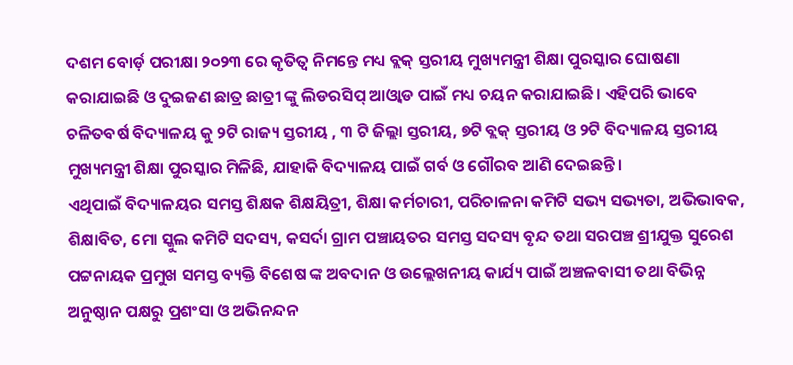ଦଶମ ବୋର୍ଡ଼ ପରୀକ୍ଷା ୨୦୨୩ ରେ କୃତିତ୍ୱ ନିମନ୍ତେ ମଧ୍ୟ ବ୍ଲକ୍ ସ୍ତରୀୟ ମୁଖ୍ୟମନ୍ତ୍ରୀ ଶିକ୍ଷା ପୁରସ୍କାର ଘୋଷଣା କରାଯାଇଛି ଓ ଦୁଇଜଣ ଛାତ୍ର ଛାତ୍ରୀ ଙ୍କୁ ଲିଡରସିପ୍ ଆଓ୍ଵାଡ ପାଇଁ ମଧ୍ୟ ଚୟନ କରାଯାଇଛି। ଏହିପରି ଭାବେ ଚଳିତବର୍ଷ ବିଦ୍ୟାଳୟ କୁ ୨ଟି ରାଜ୍ୟ ସ୍ତରୀୟ , ୩ ଟି ଜିଲ୍ଲା ସ୍ତରୀୟ, ୭ଟି ବ୍ଲକ୍ ସ୍ତରୀୟ ଓ ୨ଟି ବିଦ୍ୟାଳୟ ସ୍ତରୀୟ ମୁଖ୍ୟମନ୍ତ୍ରୀ ଶିକ୍ଷା ପୁରସ୍କାର ମିଳିଛି, ଯାହାକି ବିଦ୍ୟାଳୟ ପାଇଁ ଗର୍ବ ଓ ଗୌରବ ଆଣି ଦେଇଛନ୍ତି।
ଏଥିପାଇଁ ବିଦ୍ୟାଳୟର ସମସ୍ତ ଶିକ୍ଷକ ଶିକ୍ଷୟିତ୍ରୀ, ଶିକ୍ଷା କର୍ମଚାରୀ, ପରିଚାଳନା କମିଟି ସଭ୍ୟ ସଭ୍ୟତା, ଅଭିଭାବକ, ଶିକ୍ଷାବିତ, ମୋ ସ୍କୁଲ କମିଟି ସଦସ୍ୟ, କସର୍ଦା ଗ୍ରାମ ପଞ୍ଚାୟତର ସମସ୍ତ ସଦସ୍ୟ ବୃନ୍ଦ ତଥା ସରପଞ୍ଚ ଶ୍ରୀଯୁକ୍ତ ସୁରେଶ ପଟ୍ଟନାୟକ ପ୍ରମୁଖ ସମସ୍ତ ବ୍ୟକ୍ତି ବିଶେଷ ଙ୍କ ଅବଦାନ ଓ ଉଲ୍ଲେଖନୀୟ କାର୍ଯ୍ୟ ପାଇଁ ଅଞ୍ଚଳବାସୀ ତଥା ବିଭିନ୍ନ ଅନୁଷ୍ଠାନ ପକ୍ଷରୁ ପ୍ରଶଂସା ଓ ଅଭିନନ୍ଦନ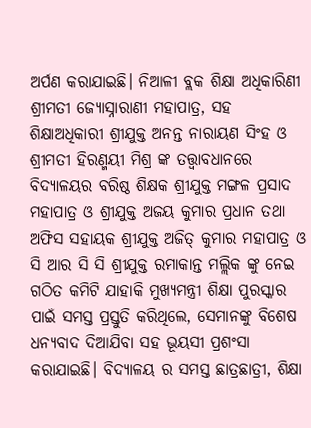ଅର୍ପଣ କରାଯାଇଛି। ନିଆଳୀ ବ୍ଲକ ଶିକ୍ଷା ଅଧିକାରିଣୀ ଶ୍ରୀମତୀ ଜ୍ୟୋସ୍ନାରାଣୀ ମହାପାତ୍ର, ସହ ଶିକ୍ଷାଅଧିକାରୀ ଶ୍ରୀଯୁକ୍ତ ଅନନ୍ତ ନାରାୟଣ ସିଂହ ଓ ଶ୍ରୀମତୀ ହିରଣ୍ମୟୀ ମିଶ୍ର ଙ୍କ ତତ୍ତ୍ଵାବଧାନରେ ବିଦ୍ୟାଳୟର ବରିଷ୍ଠ ଶିକ୍ଷକ ଶ୍ରୀଯୁକ୍ତ ମଙ୍ଗଳ ପ୍ରସାଦ ମହାପାତ୍ର ଓ ଶ୍ରୀଯୁକ୍ତ ଅଜୟ କୁମାର ପ୍ରଧାନ ତଥା ଅଫିସ ସହାୟକ ଶ୍ରୀଯୁକ୍ତ ଅଜିତ୍ କୁମାର ମହାପାତ୍ର ଓ ସି ଆର ସି ସି ଶ୍ରୀଯୁକ୍ତ ରମାକାନ୍ତ ମଲ୍ଲିକ ଙ୍କୁ ନେଇ ଗଠିତ କମିଟି ଯାହାକି ମୁଖ୍ୟମନ୍ତ୍ରୀ ଶିକ୍ଷା ପୁରସ୍କାର ପାଇଁ ସମସ୍ତ ପ୍ରସ୍ତୁତି କରିଥିଲେ, ସେମାନଙ୍କୁ ବିଶେଷ ଧନ୍ୟବାଦ ଦିଆଯିବା ସହ ଭୂୟସୀ ପ୍ରଶଂସା କରାଯାଇଛି। ବିଦ୍ୟାଳୟ ର ସମସ୍ତ ଛାତ୍ରଛାତ୍ରୀ, ଶିକ୍ଷା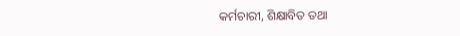କର୍ମଚାରୀ, ଶିକ୍ଷାବିତ ତଥା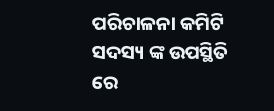ପରିଚାଳନା କମିଟି ସଦସ୍ୟ ଙ୍କ ଉପସ୍ଥିତି ରେ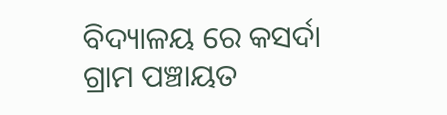ବିଦ୍ୟାଳୟ ରେ କସର୍ଦା ଗ୍ରାମ ପଞ୍ଚାୟତ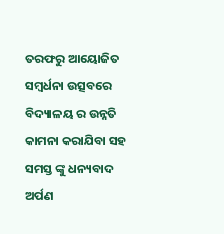ତରଫରୁ ଆୟୋଜିତ ସମ୍ବର୍ଧନା ଉତ୍ସବରେ ବିଦ୍ୟାଳୟ ର ଉନ୍ନତି କାମନା କରାଯିବା ସହ ସମସ୍ତ ଙ୍କୁ ଧନ୍ୟବାଦ ଅର୍ପଣ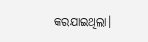କରଯାଇଥିଲା।